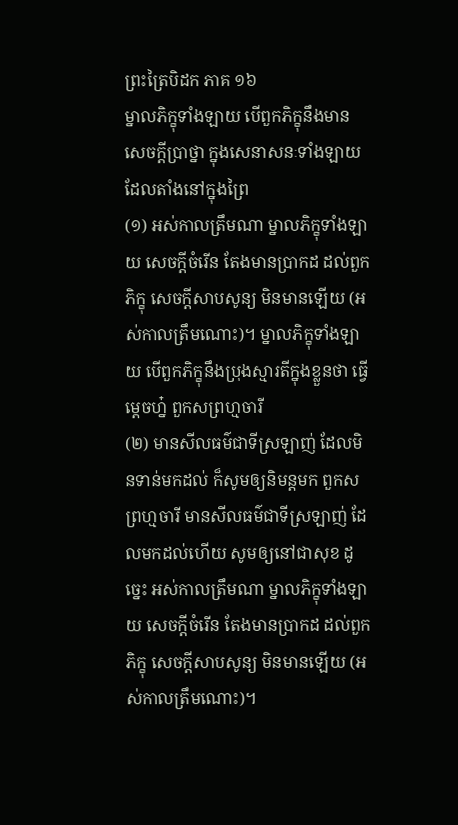ព្រះត្រៃបិដក ភាគ ១៦
ម្នាលភិក្ខុទាំងឡាយ បើពួកភិក្ខុនឹងមានសេចក្តីប្រាថ្នា ក្នុងសេនាសនៈទាំងឡាយ ដែលតាំងនៅក្នុងព្រៃ
(១) អស់កាលត្រឹមណា ម្នាលភិក្ខុទាំងឡាយ សេចក្តីចំរើន តែងមានប្រាកដ ដល់ពួកភិក្ខុ សេចក្តីសាបសូន្យ មិនមានឡើយ (អស់កាលត្រឹមណោះ)។ ម្នាលភិក្ខុទាំងឡាយ បើពួកភិក្ខុនឹងប្រុងស្មារតីក្នុងខ្លួនថា ធ្វើម្តេចហ្ន៎ ពួកសព្រហ្មចារី
(២) មានសីលធម៌ជាទីស្រឡាញ់ ដែលមិនទាន់មកដល់ ក៏សូមឲ្យនិមន្តមក ពួកសព្រហ្មចារី មានសីលធម៌ជាទីស្រឡាញ់ ដែលមកដល់ហើយ សូមឲ្យនៅជាសុខ ដូច្នេះ អស់កាលត្រឹមណា ម្នាលភិក្ខុទាំងឡាយ សេចក្តីចំរើន តែងមានប្រាកដ ដល់ពួកភិក្ខុ សេចក្តីសាបសូន្យ មិនមានឡើយ (អស់កាលត្រឹមណោះ)។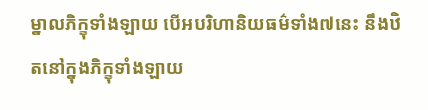ម្នាលភិក្ខុទាំងឡាយ បើអបរិហានិយធម៌ទាំង៧នេះ នឹងឋិតនៅក្នុងភិក្ខុទាំងឡាយ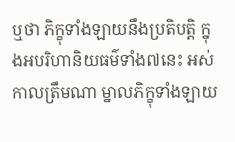ឬថា ភិក្ខុទាំងឡាយនឹងប្រតិបត្តិ ក្នុងអបរិហានិយធម៌ទាំង៧នេះ អស់កាលត្រឹមណា ម្នាលភិក្ខុទាំងឡាយ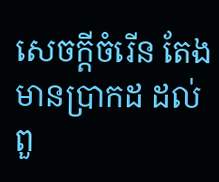សេចក្តីចំរើន តែងមានប្រាកដ ដល់ពួ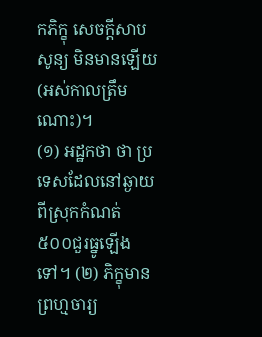កភិក្ខុ សេចក្តីសាបសូន្យ មិនមានឡើយ (អស់កាលត្រឹមណោះ)។
(១) អដ្ឋកថា ថា ប្រទេសដែលនៅឆ្ងាយពីស្រុកកំណត់ ៥០០ជួរធ្នូឡើងទៅ។ (២) ភិក្ខុមានព្រហ្មចារ្យ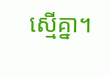ស្មើគ្នា។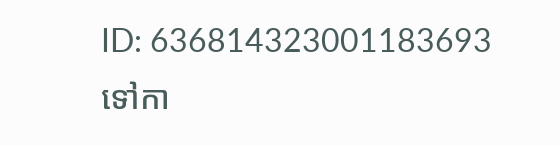ID: 636814323001183693
ទៅកា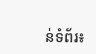ន់ទំព័រ៖